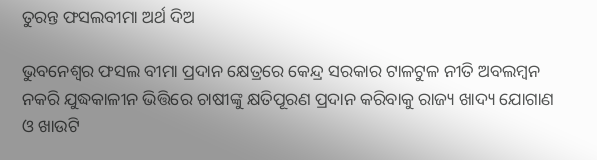ତୁରନ୍ତ ଫସଲବୀମା ଅର୍ଥ ଦିଅ

ଭୁବନେଶ୍ୱର ଫସଲ ବୀମା ପ୍ରଦାନ କ୍ଷେତ୍ରରେ କେନ୍ଦ୍ର ସରକାର ଟାଳଟୁଳ ନୀତି ଅବଲମ୍ବନ ନକରି ଯୁଦ୍ଧକାଳୀନ ଭିତ୍ତିରେ ଚାଷୀଙ୍କୁ କ୍ଷତିପୂରଣ ପ୍ରଦାନ କରିବାକୁ ରାଜ୍ୟ ଖାଦ୍ୟ ଯୋଗାଣ ଓ ଖାଉଟି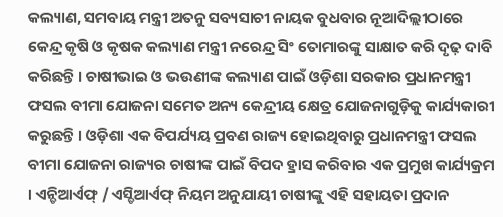କଲ୍ୟାଣ, ସମବାୟ ମନ୍ତ୍ରୀ ଅତନୁ ସବ୍ୟସାଚୀ ନାୟକ ବୁଧବାର ନୂଆଦିଲ୍ଲୀଠାରେ କେନ୍ଦ୍ର କୃଷି ଓ କୃଷକ କଲ୍ୟାଣ ମନ୍ତ୍ରୀ ନରେନ୍ଦ୍ର ସିଂ ତୋମାରଙ୍କୁ ସାକ୍ଷାତ କରି ଦୃଢ଼ ଦାବି କରିଛନ୍ତି । ଚାଷୀଭାଇ ଓ ଭଉଣୀଙ୍କ କଲ୍ୟାଣ ପାଇଁ ଓଡ଼ିଶା ସରକାର ପ୍ରଧାନମନ୍ତ୍ରୀ ଫସଲ ବୀମା ଯୋଜନା ସମେତ ଅନ୍ୟ କେନ୍ଦ୍ରୀୟ କ୍ଷେତ୍ର ଯୋଜନାଗୁଡ଼ିକୁ କାର୍ଯ୍ୟକାରୀ କରୁଛନ୍ତି । ଓଡ଼ିଶା ଏକ ବିପର୍ଯ୍ୟୟ ପ୍ରବଣ ରାଜ୍ୟ ହୋଇଥିବାରୁ ପ୍ରଧାନମନ୍ତ୍ରୀ ଫସଲ ବୀମା ଯୋଜନା ରାଜ୍ୟର ଚାଷୀଙ୍କ ପାଇଁ ବିପଦ ହ୍ରାସ କରିବାର ଏକ ପ୍ରମୁଖ କାର୍ଯ୍ୟକ୍ରମ । ଏନ୍ଡିଆର୍ଏଫ୍ / ଏସ୍ଡିଆର୍ଏଫ୍ ନିୟମ ଅନୁଯାୟୀ ଚାଷୀଙ୍କୁ ଏହି ସହାୟତା ପ୍ରଦାନ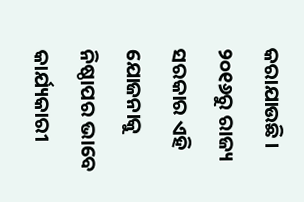କରାଯାଉଛି ।
୨୦୧୬ରୁ ରାଜ୍ୟ ସରକାର ଏହି ଯୋଜନାକୁ ନିଷ୍ଠାପର ଭାବେ କାର୍ଯ୍ୟକାରୀ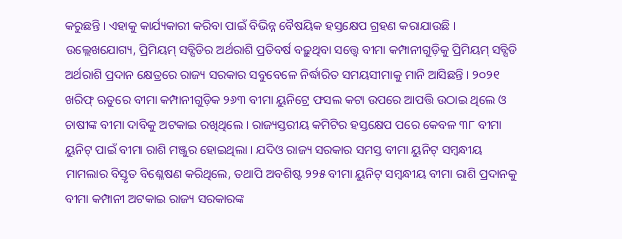କରୁଛନ୍ତି । ଏହାକୁ କାର୍ଯ୍ୟକାରୀ କରିବା ପାଇଁ ବିଭିନ୍ନ ବୈଷୟିକ ହସ୍ତକ୍ଷେପ ଗ୍ରହଣ କରାଯାଉଛି । ଉଲ୍ଲେଖଯୋଗ୍ୟ, ପ୍ରିମିୟମ୍ ସବ୍ସିଡିର ଅର୍ଥରାଶି ପ୍ରତିବର୍ଷ ବଢ଼ୁଥିବା ସତ୍ତ୍ୱେ ବୀମା କମ୍ପାନୀଗୁଡ଼ିକୁ ପ୍ରିମିୟମ୍ ସବ୍ସିଡି ଅର୍ଥରାଶି ପ୍ରଦାନ କ୍ଷେତ୍ରରେ ରାଜ୍ୟ ସରକାର ସବୁବେଳେ ନିର୍ଦ୍ଧାରିତ ସମୟସୀମାକୁ ମାନି ଆସିଛନ୍ତି । ୨୦୨୧ ଖରିଫ୍ ଋତୁରେ ବୀମା କମ୍ପାନୀଗୁଡ଼ିକ ୨୬୩ ବୀମା ୟୁନିଟ୍ରେ ଫସଲ କଟା ଉପରେ ଆପତ୍ତି ଉଠାଇ ଥିଲେ ଓ ଚାଷୀଙ୍କ ବୀମା ଦାବିକୁ ଅଟକାଇ ରଖିଥିଲେ । ରାଜ୍ୟସ୍ତରୀୟ କମିଟିର ହସ୍ତକ୍ଷେପ ପରେ କେବଳ ୩୮ ବୀମା ୟୁନିଟ୍ ପାଇଁ ବୀମା ରାଶି ମଞ୍ଜୁର ହୋଇଥିଲା । ଯଦିଓ ରାଜ୍ୟ ସରକାର ସମସ୍ତ ବୀମା ୟୁନିଟ୍ ସମ୍ବନ୍ଧୀୟ ମାମଲାର ବିସ୍ତୃତ ବିଶ୍ଳେଷଣ କରିଥିଲେ, ତଥାପି ଅବଶିଷ୍ଟ ୨୨୫ ବୀମା ୟୁନିଟ୍ ସମ୍ବନ୍ଧୀୟ ବୀମା ରାଶି ପ୍ରଦାନକୁ ବୀମା କମ୍ପାନୀ ଅଟକାଇ ରାଜ୍ୟ ସରକାରଙ୍କ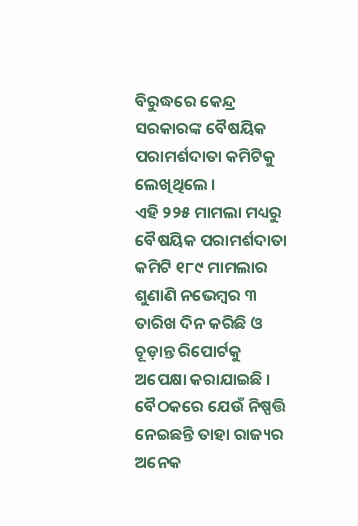ବିରୁଦ୍ଧରେ କେନ୍ଦ୍ର ସରକାରଙ୍କ ବୈଷୟିକ ପରାମର୍ଶଦାତା କମିଟିକୁ ଲେଖିଥିଲେ ।
ଏହି ୨୨୫ ମାମଲା ମଧ୍ୟରୁ ବୈଷୟିକ ପରାମର୍ଶଦାତା କମିଟି ୧୮୯ ମାମଲାର ଶୁଣାଣି ନଭେମ୍ବର ୩ ତାରିଖ ଦିନ କରିଛି ଓ ଚୂଡ଼ାନ୍ତ ରିପୋର୍ଟକୁ ଅପେକ୍ଷା କରାଯାଇଛି । ବୈଠକରେ ଯେଉଁ ନିଷ୍ପତ୍ତି ନେଇଛନ୍ତି ତାହା ରାଜ୍ୟର ଅନେକ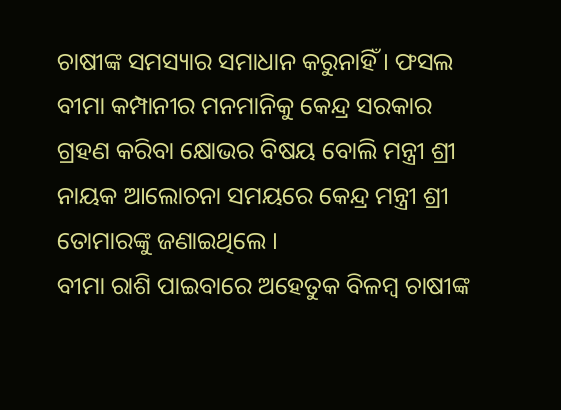ଚାଷୀଙ୍କ ସମସ୍ୟାର ସମାଧାନ କରୁନାହିଁ । ଫସଲ ବୀମା କମ୍ପାନୀର ମନମାନିକୁ କେନ୍ଦ୍ର ସରକାର ଗ୍ରହଣ କରିବା କ୍ଷୋଭର ବିଷୟ ବୋଲି ମନ୍ତ୍ରୀ ଶ୍ରୀ ନାୟକ ଆଲୋଚନା ସମୟରେ କେନ୍ଦ୍ର ମନ୍ତ୍ରୀ ଶ୍ରୀ ତୋମାରଙ୍କୁ ଜଣାଇଥିଲେ ।
ବୀମା ରାଶି ପାଇବାରେ ଅହେତୁକ ବିଳମ୍ବ ଚାଷୀଙ୍କ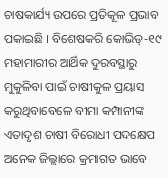ଚାଷକାର୍ଯ୍ୟ ଉପରେ ପ୍ରତିକୂଳ ପ୍ରଭାବ ପକାଇଛି । ବିଶେଷକରି କୋଭିଡ୍-୧୯ ମହାମାରୀର ଆର୍ଥିକ ଦୁରବସ୍ଥାରୁ ମୁକୁଳିବା ପାଇଁ ଚାଷୀକୁଳ ପ୍ରୟାସ କରୁଥିବାବେଳେ ବୀମା କମ୍ପାନୀଙ୍କ ଏତାଦୃଶ ଚାଷୀ ବିରୋଧୀ ପଦକ୍ଷେପ ଅନେକ ଜିଲ୍ଲାରେ କ୍ରମାଗତ ଭାବେ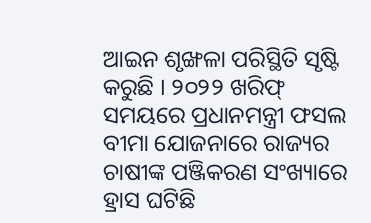ଆଇନ ଶୃଙ୍ଖଳା ପରିସ୍ଥିତି ସୃଷ୍ଟି କରୁଛି । ୨୦୨୨ ଖରିଫ୍ ସମୟରେ ପ୍ରଧାନମନ୍ତ୍ରୀ ଫସଲ ବୀମା ଯୋଜନାରେ ରାଜ୍ୟର ଚାଷୀଙ୍କ ପଞ୍ଜିକରଣ ସଂଖ୍ୟାରେ ହ୍ରାସ ଘଟିଛି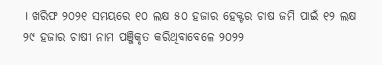। ଖରିଫ ୨୦୨୧ ସମୟରେ ୧୦ ଲକ୍ଷ ୫୦ ହଜାର ହେକ୍ଟର ଚାଷ ଜମି ପାଇଁ ୧୨ ଲକ୍ଷ ୨୯ ହଜାର ଚାଷୀ ନାମ ପଞ୍ଜିକୃତ କରିଥିବାବେଳେ ୨୦୨୨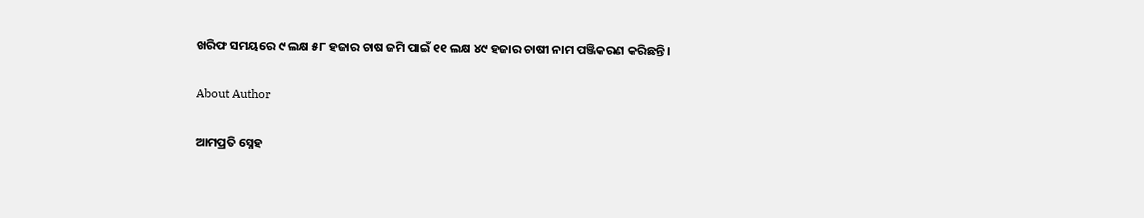ଖରିଫ ସମୟରେ ୯ ଲକ୍ଷ ୫୮ ହଜାର ଚାଷ ଜମି ପାଇଁ ୧୧ ଲକ୍ଷ ୪୯ ହଜାର ଚାଷୀ ନାମ ପଞ୍ଜିକରଣ କରିଛନ୍ତି ।

About Author

ଆମପ୍ରତି ସ୍ନେହ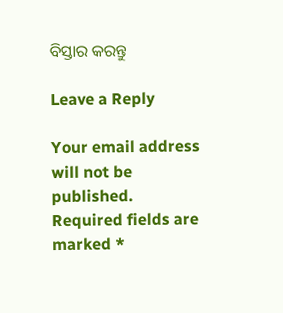ବିସ୍ତାର କରନ୍ତୁ

Leave a Reply

Your email address will not be published. Required fields are marked *